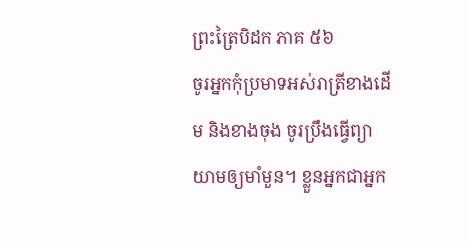ព្រះត្រៃបិដក ភាគ ៥៦
ចូរអ្នកកុំប្រមាទអស់រាត្រីខាងដើម និងខាងចុង ចូរប្រឹងធ្វើព្យាយាមឲ្យមាំមួន។ ខ្លួនអ្នកជាអ្នក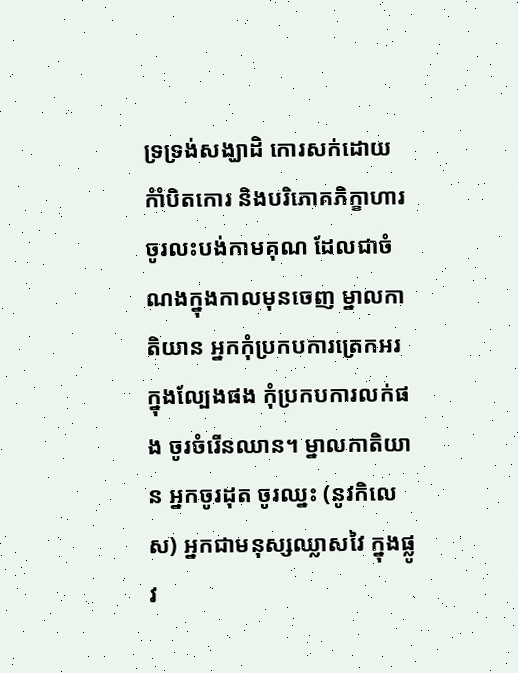ទ្រទ្រង់សង្ឃាដិ កោរសក់ដោយកំាំបិតកោរ និងបរិភោគភិក្ខាហារ ចូរលះបង់កាមគុណ ដែលជាចំណងក្នុងកាលមុនចេញ ម្នាលកាតិយាន អ្នកកុំប្រកបការត្រេកអរក្នុងល្បែងផង កុំប្រកបការលក់ផង ចូរចំរើនឈាន។ ម្នាលកាតិយាន អ្នកចូរដុត ចូរឈ្នះ (នូវកិលេស) អ្នកជាមនុស្សឈ្លាសវៃ ក្នុងផ្លូវ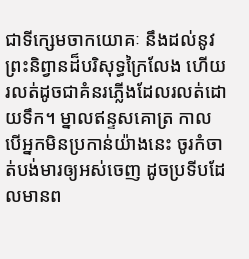ជាទីក្សេមចាកយោគៈ នឹងដល់នូវព្រះនិព្វានដ៏បរិសុទ្ធក្រៃលែង ហើយរលត់ដូចជាគំនរភ្លើងដែលរលត់ដោយទឹក។ ម្នាលឥន្ទសគោត្រ កាលបើអ្នកមិនប្រកាន់យ៉ាងនេះ ចូរកំចាត់បង់មារឲ្យអស់ចេញ ដូចប្រទីបដែលមានព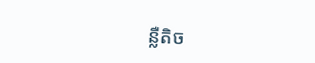ន្លឺតិច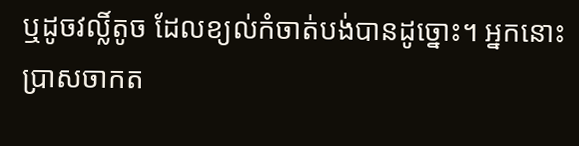ឬដូចវល្លិ៍តូច ដែលខ្យល់កំចាត់បង់បានដូច្នោះ។ អ្នកនោះប្រាសចាកត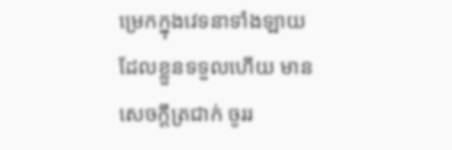ម្រេកក្នុងវេទនាទាំងឡាយ ដែលខ្លួនទទួលហើយ មានសេចក្ដីត្រជាក់ ចូររ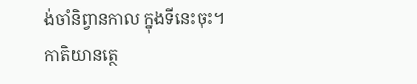ង់ចាំនិព្វានកាល ក្នុងទីនេះចុះ។
កាតិយានត្ថេ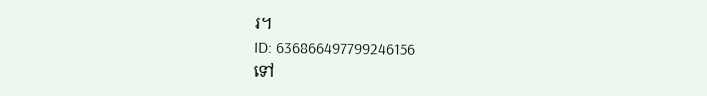រ។
ID: 636866497799246156
ទៅ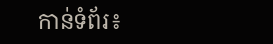កាន់ទំព័រ៖